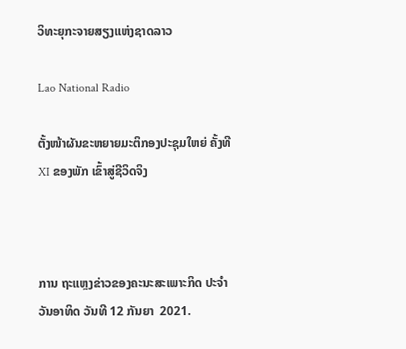ວິທະຍຸກະຈາຍສຽງແຫ່ງຊາດລາວ

Lao National Radio

ຕັ້ງໜ້າຜັນຂະຫຍາຍມະຕິກອງປະຊຸມໃຫຍ່ ຄັ້ງທີ XI ຂອງພັກ ເຂົ້າສູ່ຊີວິດຈິງ



ການ ຖະແຫຼງຂ່າວຂອງຄະນະສະເພາະກິດ ປະຈຳວັນອາທິດ ວັນທີ 12 ກັນຍາ  2021.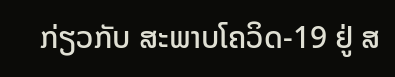ກ່ຽວກັບ ສະພາບໂຄວິດ-19 ຢູ່ ສ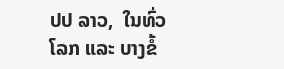ປປ ລາວ,  ໃນທົ່ວໂລກ ແລະ ບາງຂໍ້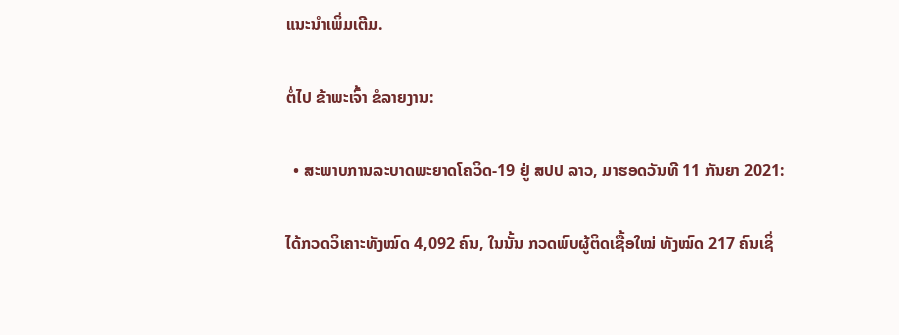ແນະນຳເພິ່ມເຕີມ.

ຕໍ່ໄປ ຂ້າພະເຈົ້າ ຂໍລາຍງານ:

  • ສະພາບການລະບາດພະຍາດໂຄວິດ-19 ຢູ່ ສປປ ລາວ, ມາຮອດວັນທີ 11 ກັນຍາ 2021:

ໄດ້ກວດວິເຄາະທັງໝົດ 4,092 ຄົນ, ໃນນັ້ນ ກວດພົບຜູ້ຕິດເຊື້ອໃໝ່ ທັງໝົດ 217 ຄົນເຊິ່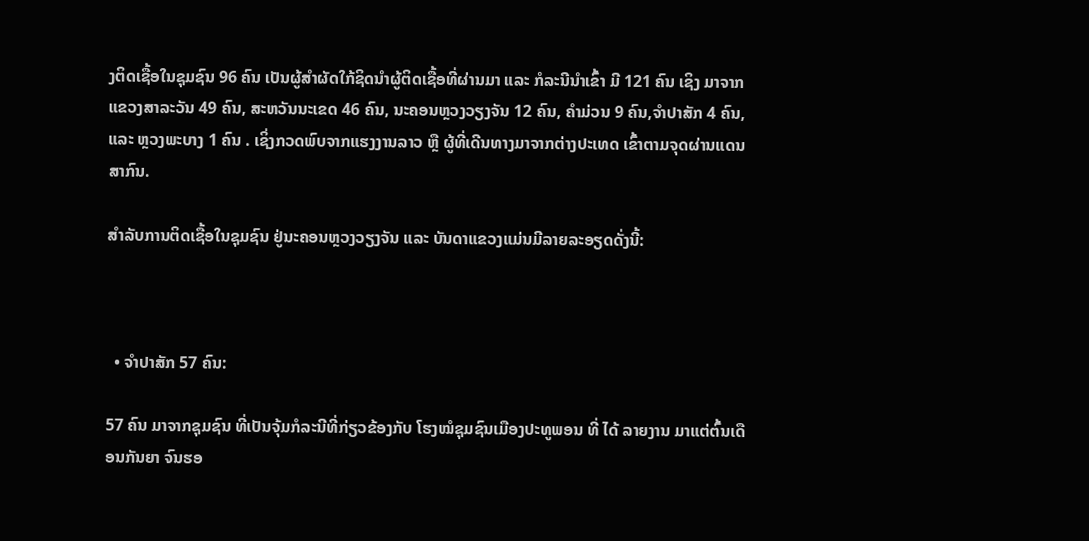ງຕິດເຊື້ອໃນຊຸມຊົນ 96 ຄົນ ເປັນຜູ້ສຳຜັດໃກ້ຊິດນຳຜູ້ຕິດເຊື້ອທີ່ຜ່ານມາ ແລະ ກໍລະນີນໍາເຂົ້າ ມີ 121 ຄົນ ເຊິງ ມາຈາກ ແຂວງສາລະວັນ 49 ຄົນ, ສະຫວັນນະເຂດ 46 ຄົນ, ນະຄອນຫຼວງວຽງຈັນ 12 ຄົນ, ຄໍາມ່ວນ 9 ຄົນ,ຈໍາປາສັກ 4 ຄົນ, ແລະ ຫຼວງພະບາງ 1 ຄົນ . ເຊິ່ງກວດພົບຈາກແຮງງານລາວ ຫຼື ຜູ້ທີ່ເດີນທາງມາຈາກຕ່າງປະເທດ ເຂົ້າຕາມຈຸດຜ່ານແດນສາກົນ.

ສໍາລັບການຕິດເຊື້ອໃນຊຸມຊົນ ຢູ່ນະຄອນຫຼວງວຽງຈັນ ແລະ ບັນດາແຂວງແມ່ນມີລາຍລະອຽດດັ່ງນີ້:



  • ຈຳປາສັກ 57 ຄົນ:

57 ຄົນ ມາຈາກຊຸມຊົນ ທີ່ເປັນຈຸ້ມກໍລະນີທີ່ກ່ຽວຂ້ອງກັບ ໂຮງໝໍຊຸມຊົນເມືອງປະທູພອນ ທີ່ ໄດ້ ລາຍງານ ມາແຕ່ຕົ້ນເດືອນກັນຍາ ຈົນຮອ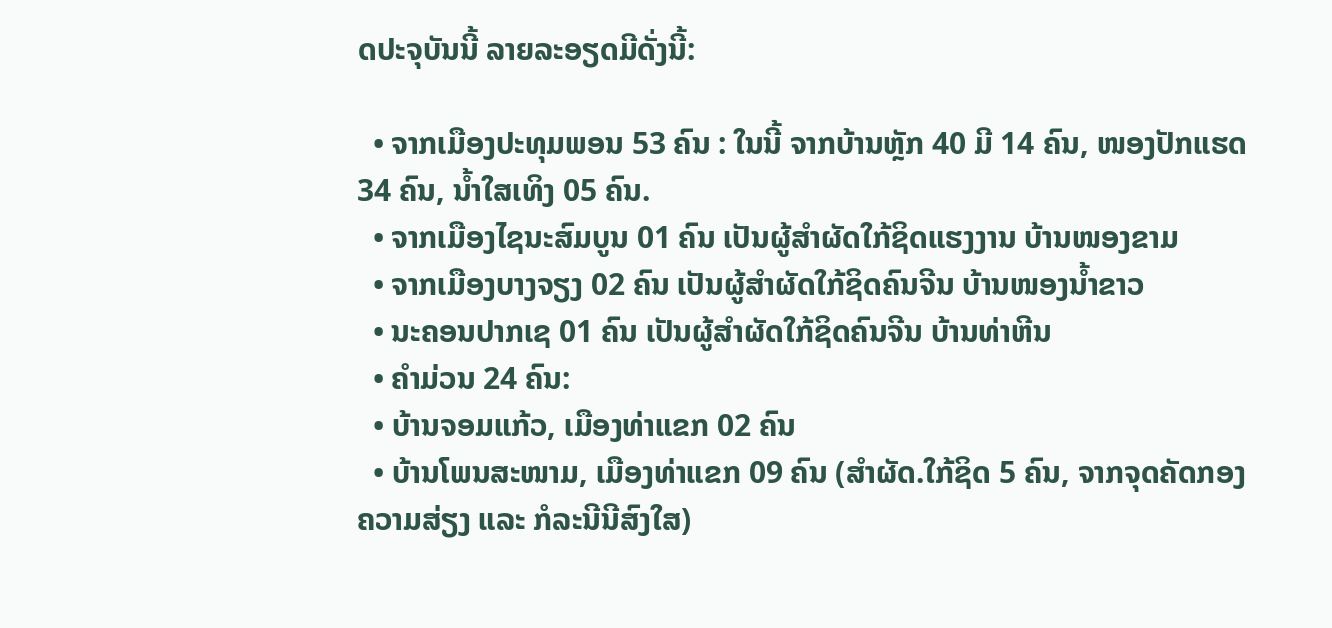ດປະຈຸບັນນີ້ ລາຍລະອຽດມີດັ່ງນີ້:

  • ຈາກເມືອງປະທຸມພອນ 53 ຄົນ : ໃນນີ້ ຈາກບ້ານຫຼັກ 40 ມີ 14 ຄົນ, ໜອງປັກແຮດ 34 ຄົນ, ນໍ້າໃສເທິງ 05 ຄົນ.
  • ຈາກເມືອງໄຊນະສົມບູນ 01 ຄົນ ເປັນຜູ້ສໍາຜັດໃກ້ຊິດແຮງງານ ບ້ານໜອງຂາມ
  • ຈາກເມືອງບາງຈຽງ 02 ຄົນ ເປັນຜູ້ສໍາຜັດໃກ້ຊິດຄົນຈີນ ບ້ານໜອງນໍ້າຂາວ
  • ນະຄອນປາກເຊ 01 ຄົນ ເປັນຜູ້ສໍາຜັດໃກ້ຊິດຄົນຈີນ ບ້ານທ່າຫີນ
  • ຄໍາມ່ວນ 24 ຄົນ:
  • ບ້ານຈອມແກ້ວ, ເມືອງທ່າແຂກ 02 ຄົນ
  • ບ້ານໂພນສະໜາມ, ເມືອງທ່າແຂກ 09 ຄົນ (ສຳຜັດ.ໃກ້ຊິດ 5 ຄົນ, ຈາກຈຸດຄັດກອງ ຄວາມສ່ຽງ ແລະ ກໍລະນີນີສົງໃສ)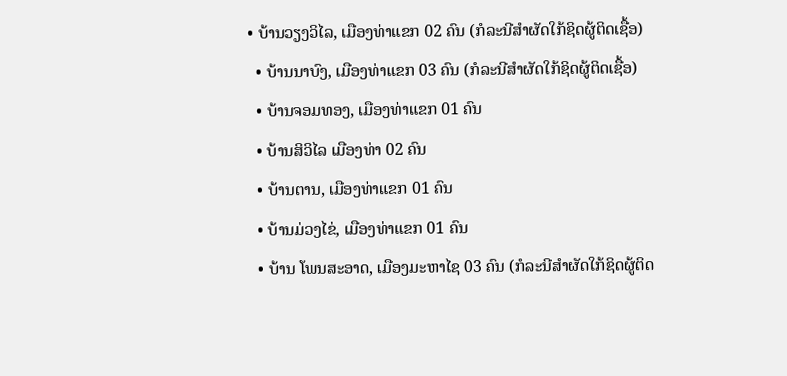• ບ້ານວຽງວິໄລ, ເມືອງທ່າແຂກ 02 ຄົນ (ກໍລະນີສຳຜັດໃກ້ຊິດຜູ້ຕິດເຊື້ອ)
  • ບ້ານນາບົງ, ເມືອງທ່າແຂກ 03 ຄົນ (ກໍລະນີສຳຜັດໃກ້ຊິດຜູ້ຕິດເຊື້ອ)
  • ບ້ານຈອມທອງ, ເມືອງທ່າແຂກ 01 ຄົນ
  • ບ້ານສິວິໄລ ເມືອງທ່າ 02 ຄົນ
  • ບ້ານຕານ, ເມືອງທ່າແຂກ 01 ຄົນ
  • ບ້ານມ່ວງໄຂ່, ເມືອງທ່າແຂກ 01 ຄົນ
  • ບ້ານ ໂພນສະອາດ, ເມືອງມະຫາໄຊ 03 ຄົນ (ກໍລະນີສຳຜັດໃກ້ຊິດຜູ້ຕິດ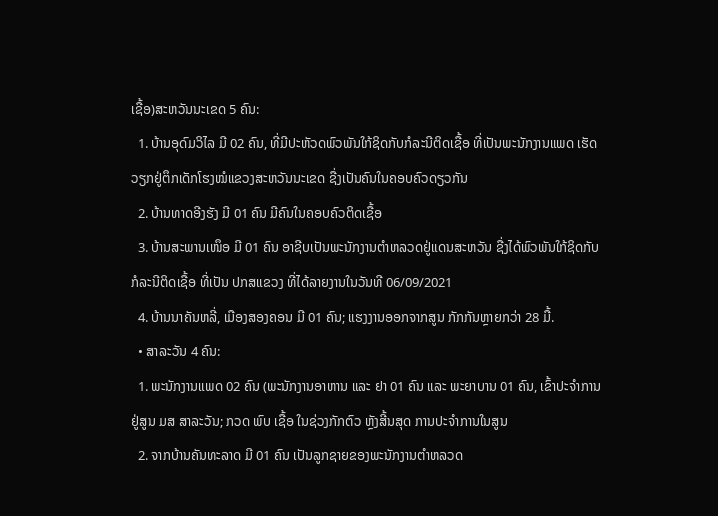ເຊື້ອ)ສະຫວັນນະເຂດ 5 ຄົນ:
  1. ບ້ານອຸດົມວິໄລ ມີ 02 ຄົນ, ທີ່ມີປະຫັວດພົວພັນໃກ້ຊິດກັບກໍລະນີຕິດເຊື້ອ ທີ່ເປັນພະນັກງານແພດ ເຮັດວຽກຢູ່ຕຶກເດັກໂຮງໝໍແຂວງສະຫວັນນະເຂດ ຊື່ງເປັນຄົນໃນຄອບຄົວດຽວກັນ
  2. ບ້ານທາດອີງຮັງ ມີ 01 ຄົນ ມີຄົນໃນຄອບຄົວຕິດເຊື້ອ
  3. ບ້ານສະພານເໜຶອ ມີ 01 ຄົນ ອາຊີບເປັນພະນັກງານຕໍາຫລວດຢູ່ແດນສະຫວັນ ຊື່ງໄດ້ພົວພັນໃກ້ຊິດກັບກໍລະນີຕິດເຊື້ອ ທີ່ເປັນ ປກສແຂວງ ທີ່ໄດ້ລາຍງານໃນວັນທີ 06/09/2021
  4. ບ້ານນາຄັນຫລີ່, ເມືອງສອງຄອນ ມີ 01 ຄົນ; ແຮງງານອອກຈາກສູນ ກັກກັນຫຼາຍກວ່າ 28 ມື້.
  • ສາລະວັນ 4 ຄົນ:
  1. ພະນັກງານແພດ 02 ຄົນ (ພະນັກງານອາຫານ ແລະ ຢາ 01 ຄົນ ແລະ ພະຍາບານ 01 ຄົນ, ເຂົ້າປະຈໍາການຢູ່ສູນ ມສ ສາລະວັນ; ກວດ ພົບ ເຊື້ອ ໃນຊ່ວງກັກຕົວ ຫຼັງສີ້ນສຸດ ການປະຈຳການໃນສູນ
  2. ຈາກບ້ານຄັນທະລາດ ມີ 01 ຄົນ ເປັນລູກຊາຍຂອງພະນັກງານຕໍາຫລວດ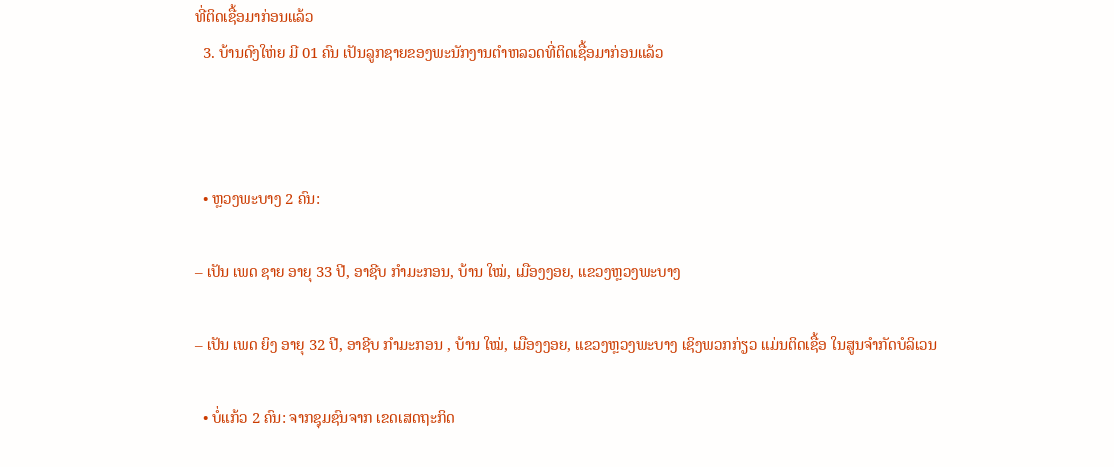ທີ່ຕິດເຊື້ອມາກ່ອນແລ້ວ
  3. ບ້ານດົງໃຫ່ຍ ມີ 01 ຄົນ ເປັນລູກຊາຍຂອງພະນັກງານຕໍາຫລວດທີ່ຕິດເຊື້ອມາກ່ອນແລ້ວ



  • ຫຼວງພະບາງ 2 ຄົນ:

– ເປັນ ເພດ ຊາຍ ອາຍຸ 33 ປີ, ອາຊີບ ກຳມະກອນ, ບ້ານ ໃໝ່, ເມືອງງອຍ, ແຂວງຫຼວງພະບາງ

– ເປັນ ເພດ ຍິງ ອາຍຸ 32 ປີ, ອາຊີບ ກຳມະກອນ , ບ້ານ ໃໝ່, ເມືອງງອຍ, ແຂວງຫຼວງພະບາງ ເຊິງພວກກ່ຽວ ແມ່ນຕິດເຊື້ອ ໃນສູນຈຳກັດບໍລິເວນ

  • ບໍ່ແກ້ວ 2 ຄົນ: ຈາກຊຸມຊົນຈາກ ເຂດເສດຖະກິດ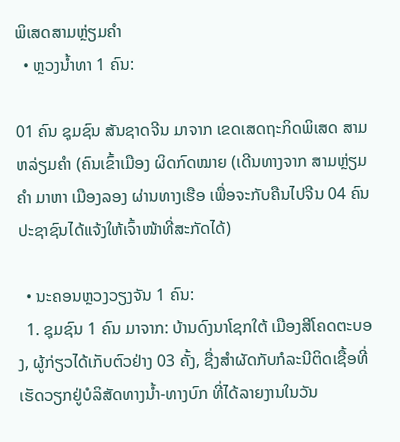ພິເສດສາມຫຼ່ຽມຄໍາ
  • ຫຼວງນໍ້າທາ 1 ຄົນ:

01 ຄົນ ຊຸມຊົນ ສັນຊາດຈີນ ມາຈາກ ເຂດເສດຖະກິດພິເສດ ສາມຫລ່ຽມຄໍາ (ຄົນເຂົ້າເມືອງ ຜິດກົດໝາຍ (ເດີນທາງຈາກ ສາມຫຼ່ຽມຄຳ ມາຫາ ເມືອງລອງ ຜ່ານທາງເຮືອ ເພື່ອຈະກັບຄືນໄປຈີນ 04 ຄົນ ປະຊາຊົນໄດ້ແຈ້ງໃຫ້ເຈົ້າໜ້າທີ່ສະກັດໄດ້)

  • ນະຄອນຫຼວງວຽງຈັນ 1 ຄົນ:
  1. ຊຸມຊົນ 1 ຄົນ ມາຈາກ: ບ້ານດົງນາໂຊກໃຕ້ ເມືອງສີໂຄດຕະບອງ, ຜູ້ກ່ຽວໄດ້ເກັບຕົວຢ່າງ 03 ຄັ້ງ, ຊື່ງສໍາຜັດກັບກໍລະນີຕິດເຊື້ອທີ່ເຮັດວຽກຢູ່ບໍລິສັດທາງນໍ້າ-ທາງບົກ ທີ່ໄດ້ລາຍງານໃນວັນ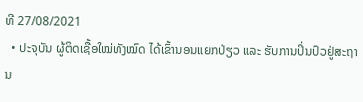ທີ 27/08/2021
  • ປະຈຸບັນ ຜູ້ຕິດເຊື້ອໃໝ່ທັງໝົດ ໄດ້ເຂົ້ານອນແຍກປ່ຽວ ແລະ ຮັບການປິ່ນປົວຢູ່ສະຖານ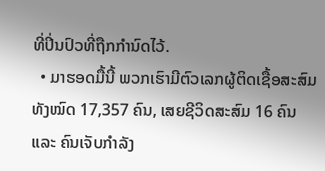ທີ່ປິ່ນປົວທີ່ຖືກກຳນົດໄວ້.
  • ມາຮອດມື້ນີ້ ພວກເຮົາມີຕົວເລກຜູ້ຕິດເຊື້ອສະສົມທັງໝົດ 17,357 ຄົນ, ເສຍຊີວິດສະສົມ 16 ຄົນ ແລະ ຄົນເຈັບກໍາລັງ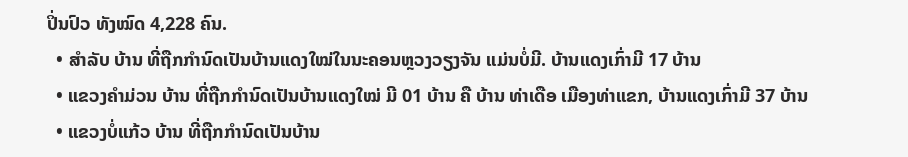ປິ່ນປົວ ທັງໝົດ 4,228 ຄົນ.
  • ສໍາລັບ ບ້ານ ທີ່ຖືກກຳນົດເປັນບ້ານແດງໃໝ່ໃນນະຄອນຫຼວງວຽງຈັນ ແມ່ນບໍ່ມີ. ບ້ານແດງເກົ່າມີ 17 ບ້ານ
  • ແຂວງຄໍາມ່ວນ ບ້ານ ທີ່ຖືກກຳນົດເປັນບ້ານແດງໃໝ່ ມີ 01 ບ້ານ ຄື ບ້ານ ທ່າເດືອ ເມືອງທ່າແຂກ, ບ້ານແດງເກົ່າມີ 37 ບ້ານ
  • ແຂວງບໍ່ແກ້ວ ບ້ານ ທີ່ຖືກກຳນົດເປັນບ້ານ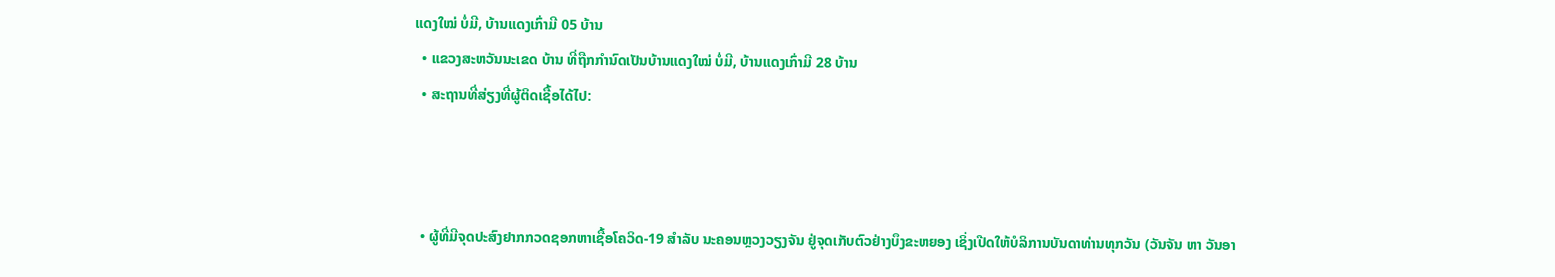ແດງໃໝ່ ບໍ່ມີ, ບ້ານແດງເກົ່າມີ 05 ບ້ານ
  • ແຂວງສະຫວັນນະເຂດ ບ້ານ ທີ່ຖືກກຳນົດເປັນບ້ານແດງໃໝ່ ບໍ່ມີ, ບ້ານແດງເກົ່າມີ 28 ບ້ານ
  • ສະຖານທີ່ສ່ຽງທີ່ຜູ້ຕິດເຊື້ອໄດ້ໄປ:



  • ຜູ້ທີ່ມີຈຸດປະສົງຢາກກວດຊອກຫາເຊື້ອໂຄວິດ-19 ສໍາລັບ ນະຄອນຫຼວງວຽງຈັນ ຢູ່ຈຸດເກັບຕົວຢ່າງບຶງຂະຫຍອງ ເຊິ່ງເປີດໃຫ້ບໍລິການບັນດາທ່ານທຸກວັນ (ວັນຈັນ ຫາ ວັນອາ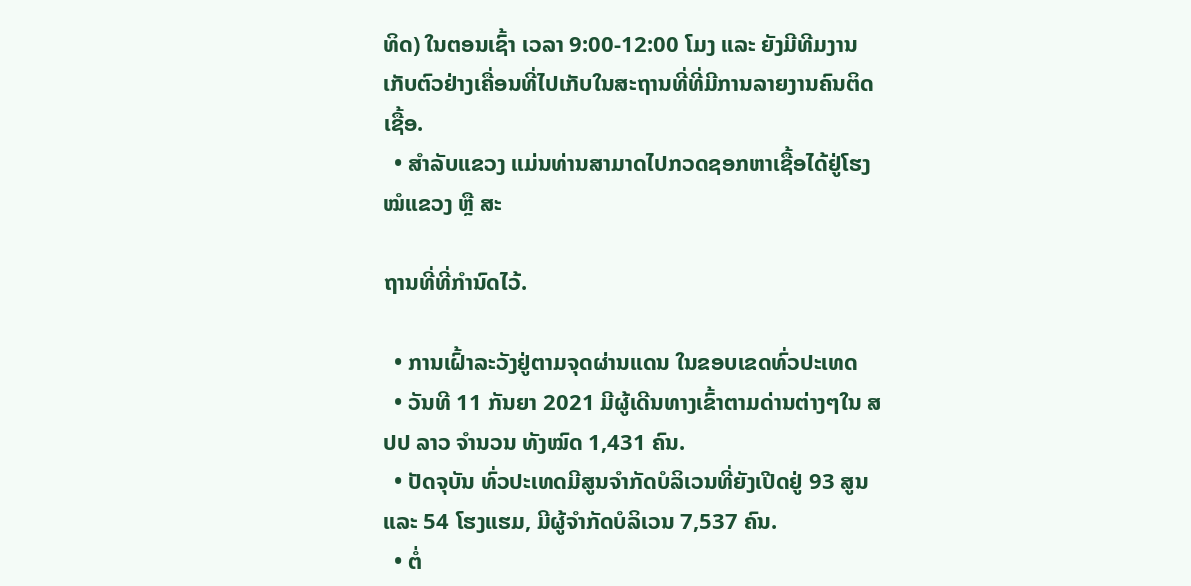ທິດ) ໃນຕອນເຊົ້າ ເວລາ 9:00-12:00 ໂມງ ແລະ ຍັງມີທີມງານເກັບຕົວຢ່າງເຄື່ອນທີ່ໄປເກັບໃນສະຖານທີ່ທີ່ມີການລາຍງານຄົນຕິດເຊື້ອ.
  • ສຳລັບແຂວງ ແມ່ນທ່ານສາມາດໄປກວດຊອກຫາເຊື້ອໄດ້ຢູ່ໂຮງໝໍແຂວງ ຫຼື ສະ

ຖານທີ່ທີ່ກຳນົດໄວ້.

  • ການເຝົ້າລະວັງຢູ່ຕາມຈຸດຜ່ານແດນ ໃນຂອບເຂດທົ່ວປະເທດ
  • ວັນທີ 11 ກັນຍາ 2021 ມີຜູ້ເດີນທາງເຂົ້າຕາມດ່ານຕ່າງໆໃນ ສປປ ລາວ ຈໍານວນ ທັງໝົດ 1,431 ຄົນ.
  • ປັດຈຸບັນ ທົ່ວປະເທດມີສູນຈຳກັດບໍລິເວນທີ່ຍັງເປີດຢູ່ 93 ສູນ ແລະ 54 ໂຮງແຮມ, ມີຜູ້ຈຳກັດບໍລິເວນ 7,537 ຄົນ.
  • ຕໍ່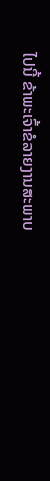ໄປນີ້ ຂ້າພະເຈົ້າຂໍລາຍງານສະພາບ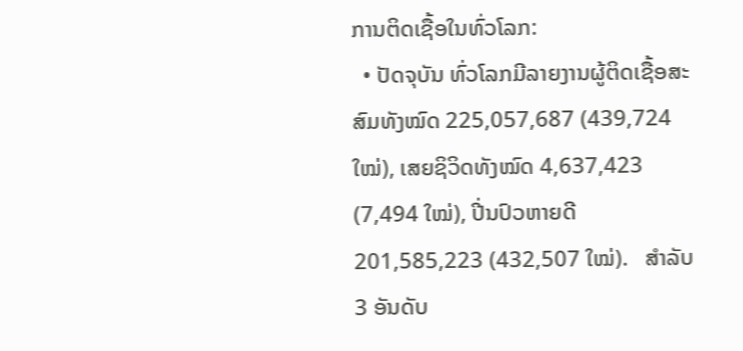ການຕິດເຊື້ອໃນທົ່ວໂລກ:
  • ປັດຈຸບັນ ທົ່ວໂລກມີລາຍງານຜູ້ຕິດເຊື້ອສະສົມທັງໝົດ 225,057,687 (439,724 ໃໝ່), ເສຍຊິວິດທັງໝົດ 4,637,423  (7,494 ໃໝ່), ປີ່ນປົວຫາຍດີ 201,585,223 (432,507 ໃໝ່).   ສໍາລັບ 3 ອັນດັບ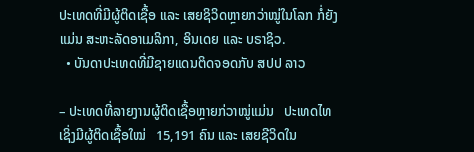ປະເທດທີ່ມີຜູ້ຕິດເຊື້ອ ແລະ ເສຍຊິວິດຫຼາຍກວ່າໝູ່ໃນໂລກ ກໍ່ຍັງແມ່ນ ສະຫະລັດອາເມລິກາ, ອິນເດຍ ແລະ ບຣາຊິວ.
  • ບັນດາປະເທດທີ່ມີຊາຍແດນຕິດຈອດກັບ ສປປ ລາວ

– ປະເທດທີ່ລາຍງານຜູ້ຕິດເຊື້ອຫຼາຍກ່ວາໝູ່ແມ່ນ   ປະເທດໄທ ເຊິ່ງມີຜູ້ຕິດເຊື້ອໃໝ່   15,191 ຄົນ ແລະ ເສຍຊີວິດໃນ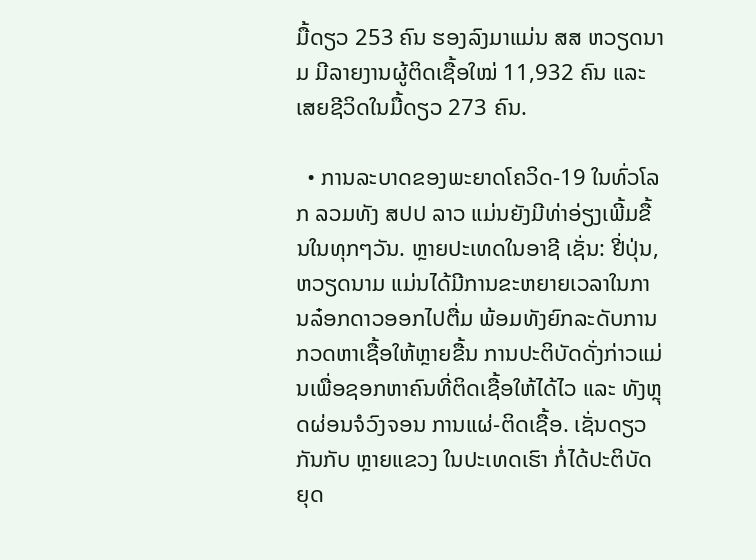ມື້ດຽວ 253 ຄົນ ຮອງລົງມາແມ່ນ ສສ ຫວຽດນາມ ມີລາຍງານຜູ້ຕິດເຊື້ອໃໝ່ 11,932 ຄົນ ແລະ ເສຍຊີວິດໃນມື້ດຽວ 273 ຄົນ.

  • ການລະບາດຂອງພະຍາດໂຄວິດ-19 ໃນທົ່ວໂລກ ລວມທັງ ສປປ ລາວ ແມ່ນຍັງມີທ່າອ່ຽງເພີ້ມຂື້ນໃນທຸກໆວັນ. ຫຼາຍປະເທດໃນອາຊີ ເຊັ່ນ: ຢີ່ປຸ່ນ, ຫວຽດນາມ ແມ່ນໄດ້ມີການຂະຫຍາຍເວລາໃນການລ໋ອກດາວອອກໄປຕື່ມ ພ້ອມທັງຍົກລະດັບການກວດຫາເຊື້ອໃຫ້ຫຼາຍຂື້ນ ການປະຕິບັດດັ່ງກ່າວແມ່ນເພື່ອຊອກຫາຄົນທີ່ຕິດເຊື້ອໃຫ້ໄດ້ໄວ ແລະ ທັງຫຼຸດຜ່ອນຈໍວົງຈອນ ການແຜ່-ຕິດເຊື້ອ. ເຊັ່ນດຽວກັນກັບ ຫຼາຍແຂວງ ໃນປະເທດເຮົາ ກໍ່ໄດ້ປະຕິບັດ ຍຸດ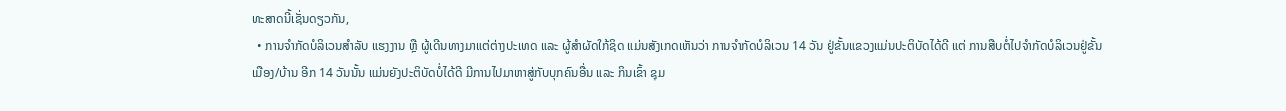ທະສາດນີ້ເຊັ່ນດຽວກັນ,
  • ການຈໍາກັດບໍລິເວນສໍາລັບ ແຮງງານ ຫຼື ຜູ້ເດີນທາງມາແຕ່ຕ່າງປະເທດ ແລະ ຜູ້ສໍາຜັດໃກ້ຊິດ ແມ່ນສັງເກດເຫັນວ່າ ການຈໍາກັດບໍລິເວນ 14 ວັນ ຢູ່ຂັ້ນແຂວງແມ່ນປະຕິບັດໄດ້ດີ ແຕ່ ການສືບຕໍ່ໄປຈໍາກັດບໍລິເວນຢູ່ຂັ້ນເມືອງ/ບ້ານ ອີກ 14 ວັນນັ້ນ ແມ່ນຍັງປະຕິບັດບໍ່ໄດ້ດີ ມີການໄປມາຫາສູ່ກັບບຸກຄົນອື່ນ ແລະ ກິນເຂົ້າ ຊຸມ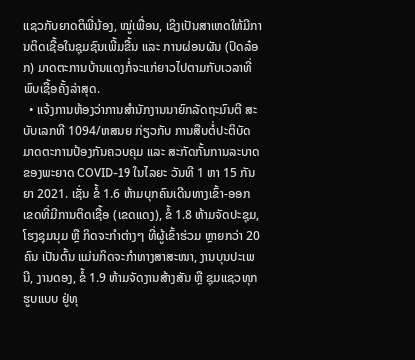ແຊວກັບຍາດຕິພີ່ນ້ອງ, ໝູ່ເພື່ອນ, ເຊິງເປັນສາເຫດໃຫ້ມີການຕິດເຊື້ອໃນຊຸມຊົນເພີ້ມຂື້ນ ແລະ ການຜ່ອນຜັນ (ປົດລ໋ອກ) ມາດຕະການບ້ານແດງກໍ່ຈະແກ່ຍາວໄປຕາມກັບເວລາທີ່ພົບເຊື້ອຄັ້ງລ່າສຸດ.
  • ແຈ້ງການຫ້ອງວ່າການສໍານັກງານນາຍົກລັດຖະມົນຕີ ສະບັບເລກທີ 1094/ຫສນຍ ກ່ຽວກັບ ການສືບຕໍ່ປະຕິບັດມາດຕະການປ້ອງກັນຄວບຄຸມ ແລະ ສະກັດກັ້ນການລະບາດຂອງພະຍາດ COVID-19 ໃນໄລຍະ ວັນທີ 1 ຫາ 15 ກັນຍາ 2021. ເຊັ່ນ ຂໍ້ 1.6 ຫ້າມບຸກຄົນເດີນທາງເຂົ້າ-ອອກ ເຂດທີ່ມີການຕິດເຊື້ອ (ເຂດແດງ), ຂໍ້ 1.8 ຫ້າມຈັດປະຊຸມ, ໂຮງຊຸມນຸມ ຫຼື ກິດຈະກໍາຕ່າງໆ ທີ່ຜູ້ເຂົ້າຮ່ວມ ຫຼາຍກວ່າ 20 ຄົນ ເປັນຕົ້ນ ແມ່ນກິດຈະກໍາທາງສາສະໜາ, ງານບຸນປະເພນີ, ງານດອງ, ຂໍ້ 1.9 ຫ້າມຈັດງານສ້າງສັນ ຫຼື ຊຸມແຊວທຸກຮູບແບບ ຢູ່ທຸ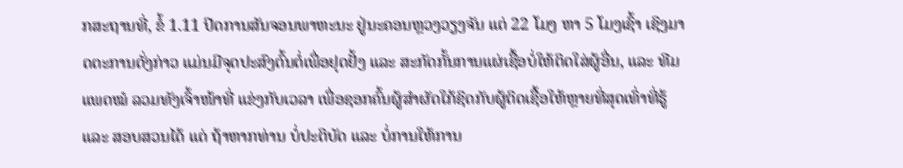ກສະຖານທີ່, ຂໍ້ 1.11 ປິດການສັນຈອນພາຫະນະ ຢູ່ນະຄອນຫຼວງວຽງຈັນ ແຕ່ 22 ໂມງ ຫາ 5 ໂມງເຊົ້າ ເຊິງມາດຕະການດັ່ງກ່າວ ແມ່ນມີຈຸດປະສົງຕົ້ນຕໍ່ເພື່ອຢຸດຢັ້ງ ແລະ ສະກັດກັ້ນການແຜ່ເຊື້ອບໍ່ໃຫ້ຕິດໃສ່ຜູ້ອື່ນ, ແລະ ທີມແພດໝໍ ລວມທັງເຈົ້າໜ້າທີ່ ແຂ່ງກັບເວລາ ເພື່ອຊອກຄົ້ນຜູ້ສໍາຜັດໃກ້ຊິດກັບຜູ້ຕິດເຊື້ອໃຫ້ຫຼາຍທີ່ສຸດເທົ່າທີ່ຮູ້ ແລະ ສອບສວນໄດ້ ແຕ່ ຖ້າຫາກທ່ານ ບໍ່ປະຕິບັດ ແລະ ບໍ່ການໃຫ້ການ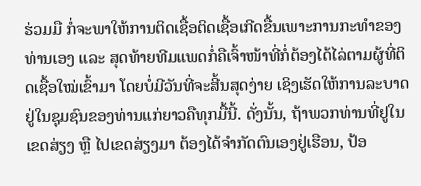ຮ່ວມມື ກໍ່ຈະພາໃຫ້ການຕິດເຊື້ອຕິດເຊື້ອເກີດຂື້ນເພາະການກະທໍາຂອງທ່ານເອງ ແລະ ສຸດທ້າຍທີມແພດກໍ່ຄືເຈົ້າໜ້າທີ່ກໍ່ຕ້ອງໄດ້ໄລ່ຕາມຜູ້ທີ່ຕິດເຊື້ອໃໝ່ເຂົ້າມາ ໂດຍບໍ່ມີວັນທີ່ຈະສີ້ນສຸດງ່າຍ ເຊິງເຮັດໃຫ້ການລະບາດຢູ່ໃນຊຸມຊົນຂອງທ່ານແກ່ຍາວຄືທຸກມື້ນີ້. ດັ່ງນັ້ນ, ຖ້າພວກທ່ານທີ່ຢູໃນເຂດສ່ຽງ ຫຼື ໄປເຂດສ່ຽງມາ ຕ້ອງໄດ້ຈໍາກັດຕົນເອງຢູ່ເຮືອນ, ປ້ອ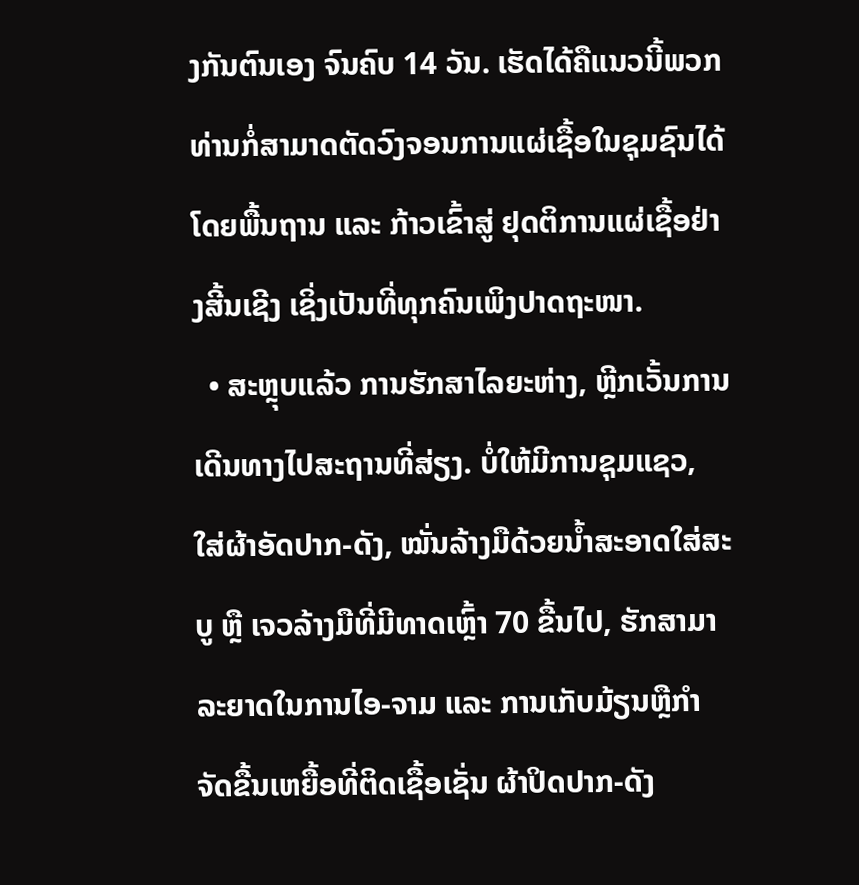ງກັນຕົນເອງ ຈົນຄົບ 14 ວັນ. ເຮັດໄດ້ຄືແນວນີ້ພວກທ່ານກໍ່ສາມາດຕັດວົງຈອນການແຜ່ເຊື້ອໃນຊຸມຊົນໄດ້ໂດຍພື້ນຖານ ແລະ ກ້າວເຂົ້າສູ່ ຢຸດຕິການແຜ່ເຊື້ອຢ່າງສີ້ນເຊີງ ເຊິ່ງເປັນທີ່ທຸກຄົນເພິງປາດຖະໜາ.
  • ສະຫຼຸບແລ້ວ ການຮັກສາໄລຍະຫ່າງ, ຫຼີກເວັ້ນການເດີນທາງໄປສະຖານທີ່ສ່ຽງ. ບໍ່ໃຫ້ມີການຊຸມແຊວ, ໃສ່ຜ້າອັດປາກ-ດັງ, ໝັ່ນລ້າງມືດ້ວຍນໍ້າສະອາດໃສ່ສະບູ ຫຼື ເຈວລ້າງມືທີ່ມີທາດເຫຼົ້າ 70 ຂື້ນໄປ, ຮັກສາມາລະຍາດໃນການໄອ-ຈາມ ແລະ ການເກັບມ້ຽນຫຼືກໍາຈັດຂື້ນເຫຍື້ອທີ່ຕິດເຊື້ອເຊັ່ນ ຜ້າປິດປາກ-ດັງ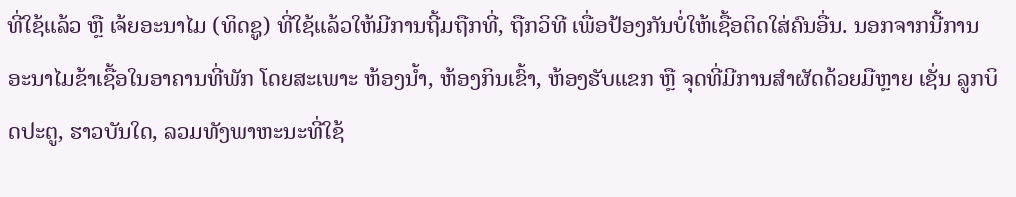ທີ່ໃຊ້ແລ້ວ ຫຼື ເຈ້ຍອະນາໄມ (ທິດຊູ) ທີ່ໃຊ້ແລ້ວໃຫ້ມີການຖີ້ມຖືກທີ່, ຖືກວິທີ ເພື່ອປ້ອງກັນບໍ່ໃຫ້ເຊື້ອຕິດໃສ່ຄົນອື່ນ. ນອກຈາກນີ້ການອະນາໄມຂ້າເຊື້ອໃນອາຄານທີ່ພັກ ໂດຍສະເພາະ ຫ້ອງນໍ້າ, ຫ້ອງກິນເຂົ້າ, ຫ້ອງຮັບແຂກ ຫຼື ຈຸດທີ່ມີການສໍາຜັດດ້ວຍມືຫຼາຍ ເຊັ່ນ ລູກບິດປະຕູ, ຮາວບັນໃດ, ລວມທັງພາຫະນະທີ່ໃຊ້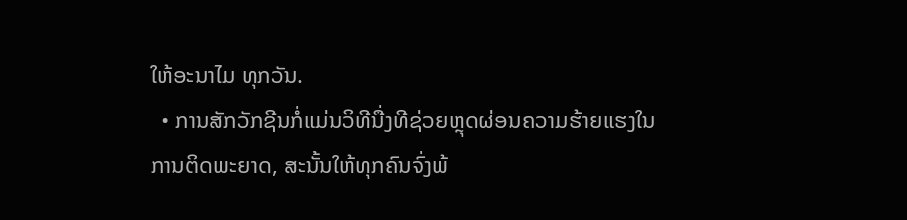ໃຫ້ອະນາໄມ ທຸກວັນ.
  • ການສັກວັກຊີນກໍ່ແມ່ນວິທີນື່ງທີຊ່ວຍຫຼຸດຜ່ອນຄວາມຮ້າຍແຮງໃນການຕິດພະຍາດ, ສະນັ້ນໃຫ້ທຸກຄົນຈົ່ງພ້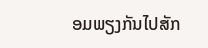ອມພຽງກັນໄປສັກ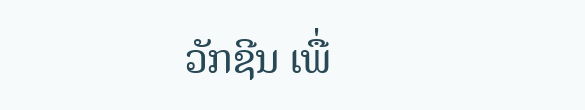ວັກຊີນ ເພື່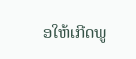ອໃຫ້ເກີດພູ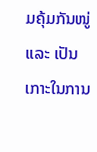ມຄຸ້ມກັນໜູ່ ແລະ ເປັນເກາະໃນການ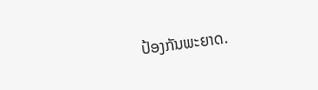ປ້ອງກັນພະຍາດ.